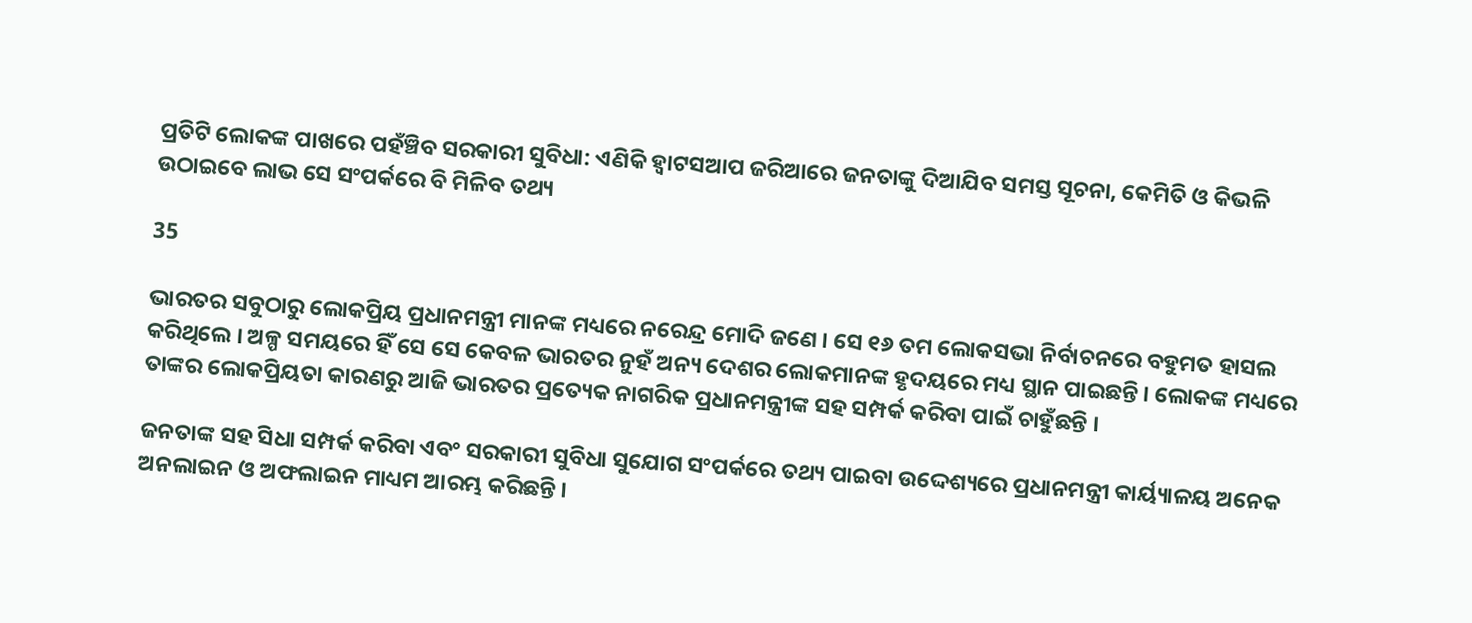ପ୍ରତିଟି ଲୋକଙ୍କ ପାଖରେ ପହଁଞ୍ଚିବ ସରକାରୀ ସୁବିଧା: ଏଣିକି ହ୍ୱାଟସଆପ ଜରିଆରେ ଜନତାଙ୍କୁ ଦିଆଯିବ ସମସ୍ତ ସୂଚନା, କେମିତି ଓ କିଭଳି ଉଠାଇବେ ଲାଭ ସେ ସଂପର୍କରେ ବି ମିଳିବ ତଥ୍ୟ

35

ଭାରତର ସବୁଠାରୁ ଲୋକପ୍ରିୟ ପ୍ରଧାନମନ୍ତ୍ରୀ ମାନଙ୍କ ମଧ୍ୟରେ ନରେନ୍ଦ୍ର ମୋଦି ଜଣେ । ସେ ୧୬ ତମ ଲୋକସଭା ନିର୍ବାଚନରେ ବହୁମତ ହାସଲ କରିଥିଲେ । ଅଳ୍ପ ସମୟରେ ହିଁ ସେ ସେ କେବଳ ଭାରତର ନୁହଁ ଅନ୍ୟ ଦେଶର ଲୋକମାନଙ୍କ ହୃଦୟରେ ମଧ୍ୟ ସ୍ଥାନ ପାଇଛନ୍ତି । ଲୋକଙ୍କ ମଧ୍ୟରେ ତାଙ୍କର ଲୋକପ୍ରିୟତା କାରଣରୁ ଆଜି ଭାରତର ପ୍ରତ୍ୟେକ ନାଗରିକ ପ୍ରଧାନମନ୍ତ୍ରୀଙ୍କ ସହ ସମ୍ପର୍କ କରିବା ପାଇଁ ଚାହୁଁଛନ୍ତି ।

ଜନତାଙ୍କ ସହ ସିଧା ସମ୍ପର୍କ କରିବା ଏବଂ ସରକାରୀ ସୁବିଧା ସୁଯୋଗ ସଂପର୍କରେ ତଥ୍ୟ ପାଇବା ଉଦ୍ଦେଶ୍ୟରେ ପ୍ରଧାନମନ୍ତ୍ରୀ କାର୍ୟ୍ୟାଳୟ ଅନେକ ଅନଲାଇନ ଓ ଅଫଲାଇନ ମାଧ୍ୟମ ଆରମ୍ଭ କରିଛନ୍ତି ।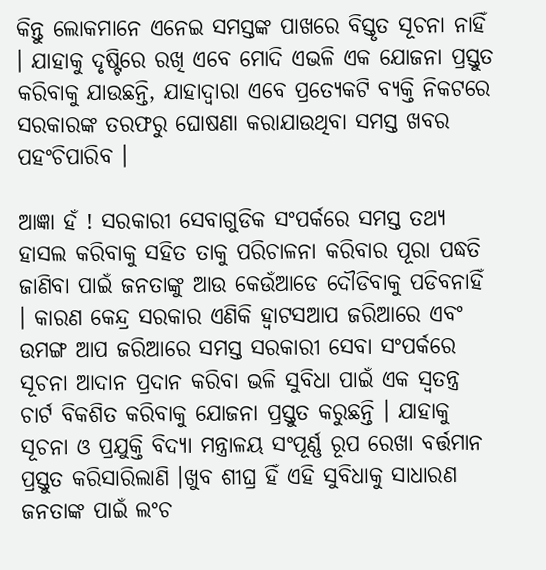କିନ୍ତୁ ଲୋକମାନେ ଏନେଇ ସମସ୍ତଙ୍କ ପାଖରେ ବିସ୍ତୃତ ସୂଚନା ନାହିଁ । ଯାହାକୁ ଦୃଷ୍ଟିରେ ରଖି ଏବେ ମୋଦି ଏଭଳି ଏକ ଯୋଜନା ପ୍ରସ୍ତୁତ କରିବାକୁ ଯାଉଛନ୍ତି, ଯାହାଦ୍ୱାରା ଏବେ ପ୍ରତ୍ୟେକଟି ବ୍ୟକ୍ତି ନିକଟରେ ସରକାରଙ୍କ ତରଫରୁ ଘୋଷଣା କରାଯାଉଥିବା ସମସ୍ତ ଖବର ପହଂଚିପାରିବ ।

ଆଜ୍ଞା ହଁ ! ସରକାରୀ ସେବାଗୁଡିକ ସଂପର୍କରେ ସମସ୍ତ ତଥ୍ୟ ହାସଲ କରିବାକୁ ସହିତ ତାକୁ ପରିଚାଳନା କରିବାର ପୂରା ପଦ୍ଧତି ଜାଣିବା ପାଇଁ ଜନତାଙ୍କୁ ଆଉ କେଉଁଆଡେ ଦୌଡିବାକୁ ପଡିବନାହିଁ । କାରଣ କେନ୍ଦ୍ର ସରକାର ଏଣିକି ହ୍ୱାଟସଆପ ଜରିଆରେ ଏବଂ ଉମଙ୍ଗ ଆପ ଜରିଆରେ ସମସ୍ତ ସରକାରୀ ସେବା ସଂପର୍କରେ ସୂଚନା ଆଦାନ ପ୍ରଦାନ କରିବା ଭଳି ସୁବିଧା ପାଇଁ ଏକ ସ୍ୱତନ୍ତ୍ର ଚାର୍ଟ ବିକଶିତ କରିବାକୁ ଯୋଜନା ପ୍ରସ୍ତୁତ କରୁଛନ୍ତି । ଯାହାକୁ ସୂଚନା ଓ ପ୍ରଯୁକ୍ତି ବିଦ୍ୟା ମନ୍ତ୍ରାଳୟ ସଂପୂର୍ଣ୍ଣ ରୂପ ରେଖା ବର୍ତ୍ତମାନ ପ୍ରସ୍ତୁତ କରିସାରିଲାଣି ।ଖୁବ ଶୀଘ୍ର ହିଁ ଏହି ସୁବିଧାକୁ ସାଧାରଣ ଜନତାଙ୍କ ପାଇଁ ଲଂଚ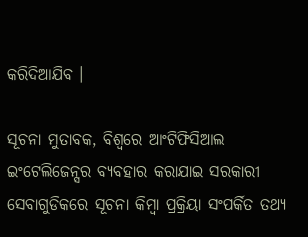କରିଦିଆଯିବ ।

ସୂଚନା ମୁତାବକ, ବିଶ୍ୱରେ ଆଂଟିଫିସିଆଲ ଇଂଟେଲିଜେନ୍ସର ବ୍ୟବହାର କରାଯାଇ ସରକାରୀ ସେବାଗୁଡିକରେ ସୂଚନା କିମ୍ବା ପ୍ରକ୍ରିୟା ସଂପର୍କିତ ତଥ୍ୟ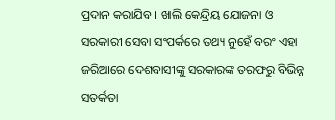ପ୍ରଦାନ କରାଯିବ । ଖାଲି କେନ୍ଦ୍ରିୟ ଯୋଜନା ଓ ସରକାରୀ ସେବା ସଂପର୍କରେ ତଥ୍ୟ ନୁହେଁ ବରଂ ଏହା ଜରିଆରେ ଦେଶବାସୀଙ୍କୁ ସରକାରଙ୍କ ତରଫରୁ ବିଭିନ୍ନ ସତର୍କତା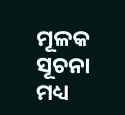ମୂଳକ ସୂଚନା ମଧ୍ୟ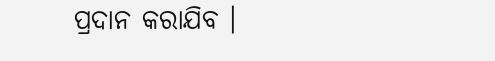ପ୍ରଦାନ କରାଯିବ ।